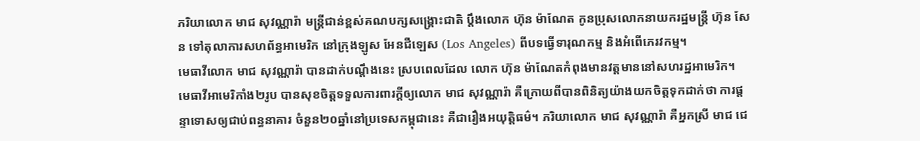ភរិយាលោក មាជ សុវណ្ណារ៉ា មន្ត្រីជាន់ខ្ពស់គណបក្សសង្គ្រោះជាតិ ប្ដឹងលោក ហ៊ុន ម៉ាណែត កូនប្រុសលោកនាយករដ្ឋមន្ត្រី ហ៊ុន សែន ទៅតុលាការសហព័ន្ធអាមេរិក នៅក្រុងឡូស អែនជឺឡេស (Los Angeles) ពីបទធ្វើទារុណកម្ម និងអំពើភេរវកម្ម។
មេធាវីលោក មាជ សុវណ្ណារ៉ា បានដាក់បណ្ដឹងនេះ ស្របពេលដែល លោក ហ៊ុន ម៉ាណែតកំពុងមានវត្តមាននៅសហរដ្ឋអាមេរិក។
មេធាវីអាមេរិកាំង២រូប បានសុខចិត្តទទួលការពារក្ដីឲ្យលោក មាជ សុវណ្ណារ៉ា គឺក្រោយពីបានពិនិត្យយ៉ាងយកចិត្តទុកដាក់ថា ការផ្ដន្ទាទោសឲ្យជាប់ពន្ធនាគារ ចំនួន២០ឆ្នាំនៅប្រទេសកម្ពុជានេះ គឺជារឿងអយុត្តិធម៌។ ភរិយាលោក មាជ សុវណ្ណារ៉ា គឺអ្នកស្រី មាជ ជេ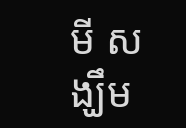មី សង្ឃឹម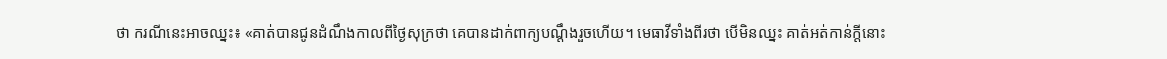ថា ករណីនេះអាចឈ្នះ៖ «គាត់បានជូនដំណឹងកាលពីថ្ងៃសុក្រថា គេបានដាក់ពាក្យបណ្តឹងរួចហើយ។ មេធាវីទាំងពីរថា បើមិនឈ្នះ គាត់អត់កាន់ក្ដីនោះ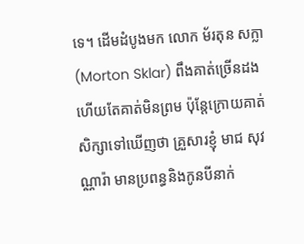ទេ។ ដើមដំបូងមក លោក ម័រតុន សក្លា (Morton Sklar) ពឹងគាត់ច្រើនដងហើយតែគាត់មិនព្រម ប៉ុន្តែក្រោយគាត់សិក្សាទៅឃើញថា គ្រួសារខ្ញុំ មាជ សុវណ្ណារ៉ា មានប្រពន្ធនិងកូនបីនាក់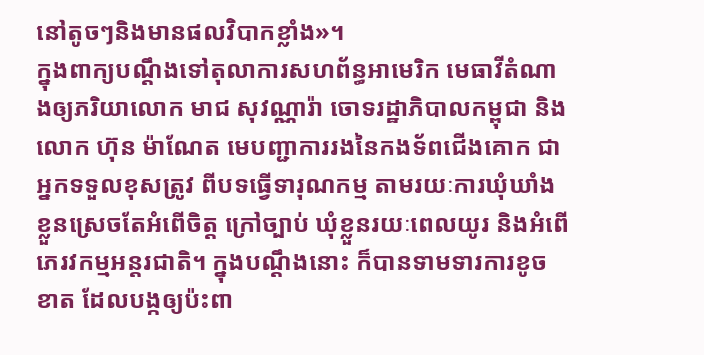នៅតូចៗនិងមានផលវិបាកខ្លាំង»។
ក្នុងពាក្យបណ្តឹងទៅតុលាការសហព័ន្ធអាមេរិក មេធាវីតំណាងឲ្យភរិយាលោក មាជ សុវណ្ណារ៉ា ចោទរដ្ឋាភិបាលកម្ពុជា និងលោក ហ៊ុន ម៉ាណែត មេបញ្ជាការរងនៃកងទ័ពជើងគោក ជាអ្នកទទួលខុសត្រូវ ពីបទធ្វើទារុណកម្ម តាមរយៈការឃុំឃាំងខ្លួនស្រេចតែអំពើចិត្ត ក្រៅច្បាប់ ឃុំខ្លួនរយៈពេលយូរ និងអំពើភេរវកម្មអន្តរជាតិ។ ក្នុងបណ្ដឹងនោះ ក៏បានទាមទារការខូចខាត ដែលបង្កឲ្យប៉ះពា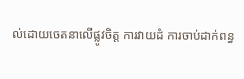ល់ដោយចេតនាលើផ្លូវចិត្ត ការវាយដំ ការចាប់ដាក់ពន្ធ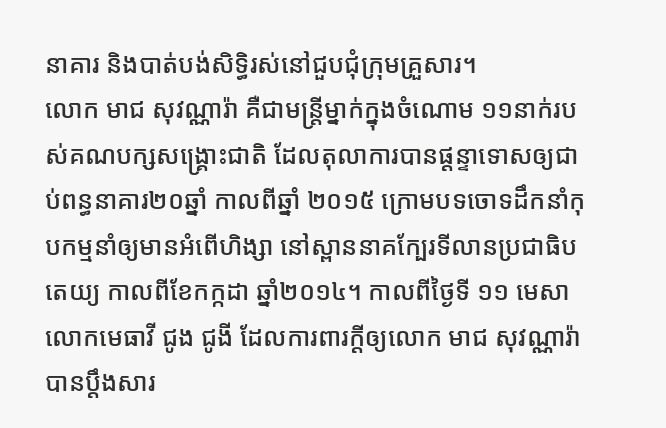នាគារ និងបាត់បង់សិទ្ធិរស់នៅជួបជុំក្រុមគ្រួសារ។
លោក មាជ សុវណ្ណារ៉ា គឺជាមន្ត្រីម្នាក់ក្នុងចំណោម ១១នាក់របស់គណបក្សសង្គ្រោះជាតិ ដែលតុលាការបានផ្ដន្ទាទោសឲ្យជាប់ពន្ធនាគារ២០ឆ្នាំ កាលពីឆ្នាំ ២០១៥ ក្រោមបទចោទដឹកនាំកុបកម្មនាំឲ្យមានអំពើហិង្សា នៅស្ពាននាគក្បែរទីលានប្រជាធិបតេយ្យ កាលពីខែកក្កដា ឆ្នាំ២០១៤។ កាលពីថ្ងៃទី ១១ មេសា លោកមេធាវី ជូង ជូងី ដែលការពារក្ដីឲ្យលោក មាជ សុវណ្ណារ៉ា បានប្ដឹងសារ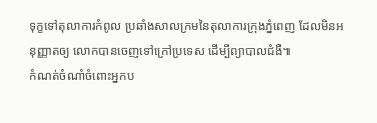ទុក្ខទៅតុលាការកំពូល ប្រឆាំងសាលក្រមនៃតុលាការក្រុងភ្នំពេញ ដែលមិនអនុញ្ញាតឲ្យ លោកបានចេញទៅក្រៅប្រទេស ដើម្បីព្យាបាលជំងឺ៕
កំណត់ចំណាំចំពោះអ្នកប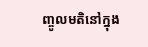ញ្ចូលមតិនៅក្នុង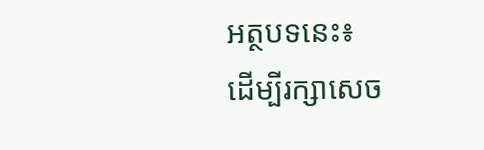អត្ថបទនេះ៖
ដើម្បីរក្សាសេច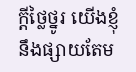ក្ដីថ្លៃថ្នូរ យើងខ្ញុំនឹងផ្សាយតែម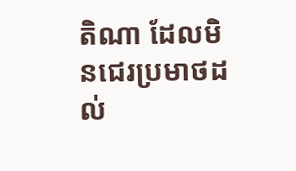តិណា ដែលមិនជេរប្រមាថដល់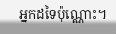អ្នកដទៃប៉ុណ្ណោះ។